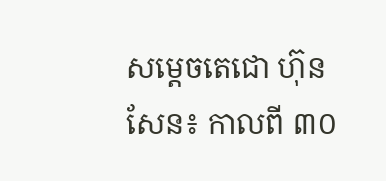សម្តេចតេជោ ហ៊ុន សែន៖ កាលពី ៣០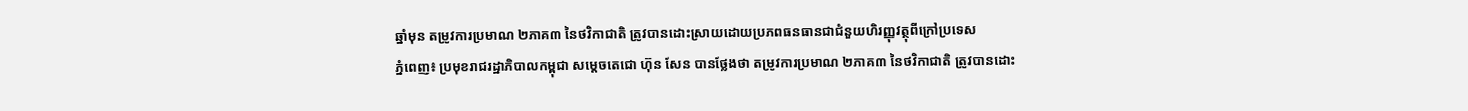ឆ្នាំមុន តម្រូវការប្រមាណ ២ភាគ៣ នៃថវិកាជាតិ ត្រូវបានដោះស្រាយដោយប្រភពធនធានជាជំនួយហិរញ្ញុវត្ថុពីក្រៅប្រទេស
ភ្នំពេញ៖ ប្រមុខរាជរដ្ឋាភិបាលកម្ពុជា សម្តេចតេជោ ហ៊ុន សែន បានថ្លែងថា តម្រូវការប្រមាណ ២ភាគ៣ នៃថវិកាជាតិ ត្រូវបានដោះ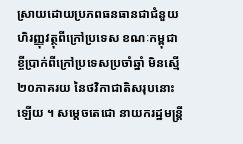ស្រាយដោយប្រភពធនធានជាជំនួយហិរញ្ញុវត្ថុពីក្រៅប្រទេស ខណៈកម្ពុជា ខ្ចីប្រាក់ពីក្រៅប្រទេសប្រចាំឆ្នាំ មិនស្មើ ២០ភាគរយ នៃថវិកាជាតិសរុបនោះឡើយ ។ សម្ដេចតេជោ នាយករដ្ឋមន្ត្រី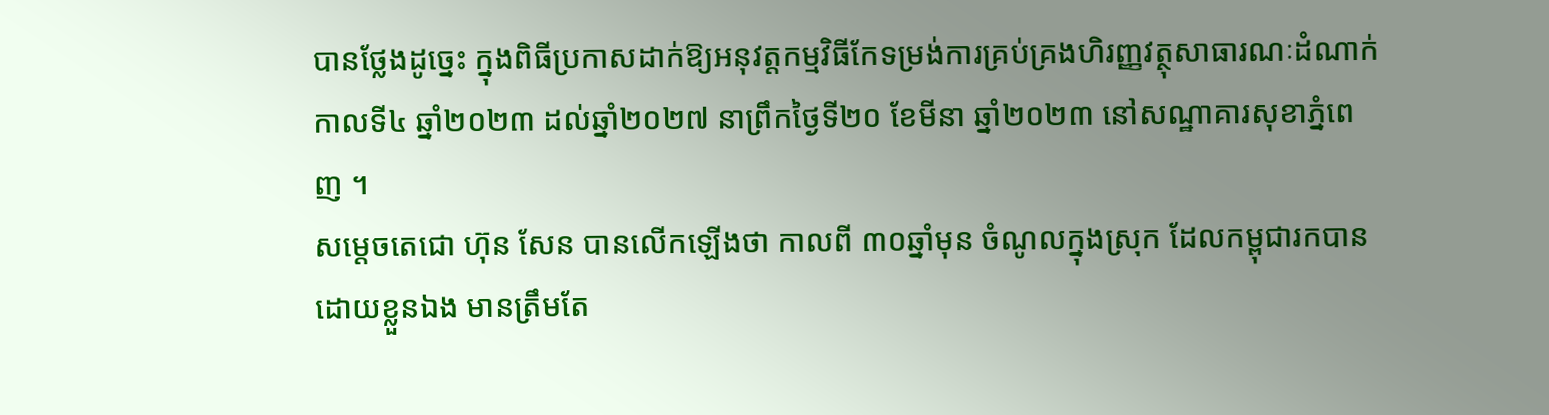បានថ្លែងដូច្នេះ ក្នុងពិធីប្រកាសដាក់ឱ្យអនុវត្តកម្មវិធីកែទម្រង់ការគ្រប់គ្រងហិរញ្ញវត្ថុសាធារណៈដំណាក់កាលទី៤ ឆ្នាំ២០២៣ ដល់ឆ្នាំ២០២៧ នាព្រឹកថ្ងៃទី២០ ខែមីនា ឆ្នាំ២០២៣ នៅសណ្ឋាគារសុខាភ្នំពេញ ។
សម្តេចតេជោ ហ៊ុន សែន បានលើកឡើងថា កាលពី ៣០ឆ្នាំមុន ចំណូលក្នុងស្រុក ដែលកម្ពុជារកបានដោយខ្លួនឯង មានត្រឹមតែ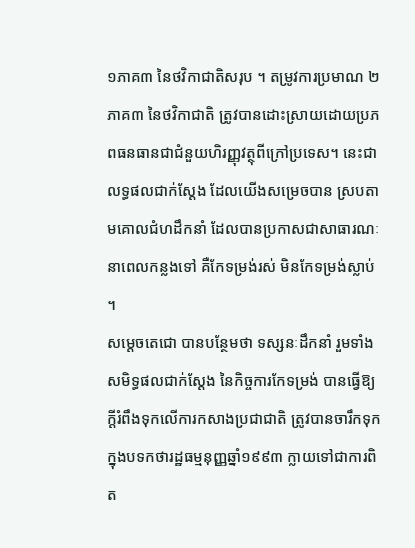១ភាគ៣ នៃថវិកាជាតិសរុប ។ តម្រូវការប្រមាណ ២ភាគ៣ នៃថវិកាជាតិ ត្រូវបានដោះស្រាយដោយប្រភពធនធានជាជំនួយហិរញ្ញុវត្ថុពីក្រៅប្រទេស។ នេះជាលទ្ធផលជាក់ស្តែង ដែលយើងសម្រេចបាន ស្របតាមគោលជំហដឹកនាំ ដែលបានប្រកាសជាសាធារណៈនាពេលកន្លងទៅ គឺកែទម្រង់រស់ មិនកែទម្រង់ស្លាប់ ។
សម្តេចតេជោ បានបន្ថែមថា ទស្សនៈដឹកនាំ រួមទាំងសមិទ្ធផលជាក់ស្តែង នៃកិច្ចការកែទម្រង់ បានធ្វើឱ្យក្តីរំពឹងទុកលើការកសាងប្រជាជាតិ ត្រូវបានចារឹកទុកក្នុងបទកថារដ្ឋធម្មនុញ្ញឆ្នាំ១៩៩៣ ក្លាយទៅជាការពិត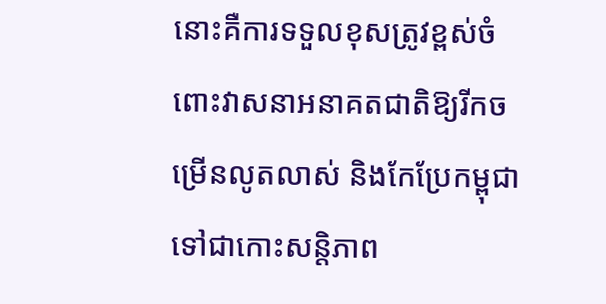នោះគឺការទទួលខុសត្រូវខ្ពស់ចំពោះវាសនាអនាគតជាតិឱ្យរីកចម្រើនលូតលាស់ និងកែប្រែកម្ពុជាទៅជាកោះសន្តិភាព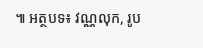៕ អត្ថបទ៖ វណ្ណលុក, រូប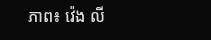ភាព៖ វ៉េង លី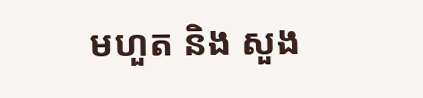មហួត និង សួង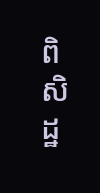ពិសិដ្ឋ